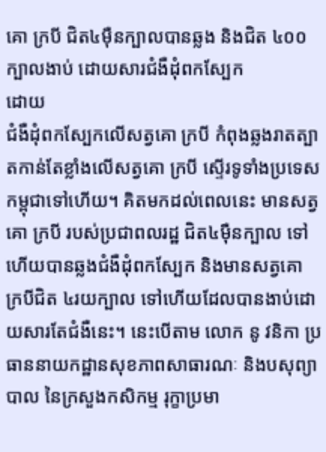គោ ក្របី ជិត៤ម៉ឺនក្បាលបានឆ្លង និងជិត ៤០០ក្បាលងាប់ ដោយសារជំងឺដុំពកស្បែក
ដោយ
ជំងឺដុំពកស្បែកលើសត្វគោ ក្របី កំពុងឆ្លងរាតត្បាតកាន់តែខ្លាំងលើសត្វគោ ក្របី ស្ទើរទូទាំងប្រទេសកម្ពុជាទៅហើយ។ គិតមកដល់ពេលនេះ មានសត្វគោ ក្របី របស់ប្រជាពលរដ្ឋ ជិត៤ម៉ឺនក្បាល ទៅហើយបានឆ្លងជំងឺដុំពកស្បែក និងមានសត្វគោ ក្របីជិត ៤រយក្បាល ទៅហើយដែលបានងាប់ដោយសារតែជំងឺនេះ។ នេះបើតាម លោក នូ វនិកា ប្រធាននាយកដ្ឋានសុខភាពសាធារណៈ និងបសុព្យាបាល នៃក្រសួងកសិកម្ម រុក្ខាប្រមា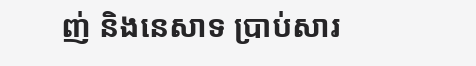ញ់ និងនេសាទ ប្រាប់សារ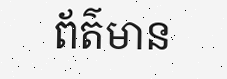ព័ត៌មាន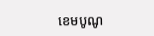ខេមបូណូ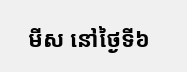មីស នៅថ្ងៃទី៦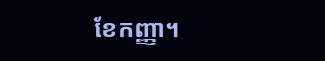ខែកញ្ញា។